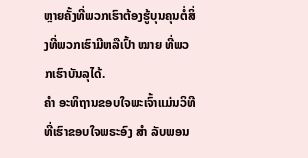ຫຼາຍຄັ້ງທີ່ພວກເຮົາຕ້ອງຮູ້ບຸນຄຸນຕໍ່ສິ່ງທີ່ພວກເຮົາມີຫລືເປົ້າ ໝາຍ ທີ່ພວກເຮົາບັນລຸໄດ້.
ຄຳ ອະທິຖານຂອບໃຈພະເຈົ້າແມ່ນວິທີທີ່ເຮົາຂອບໃຈພຣະອົງ ສຳ ລັບພອນ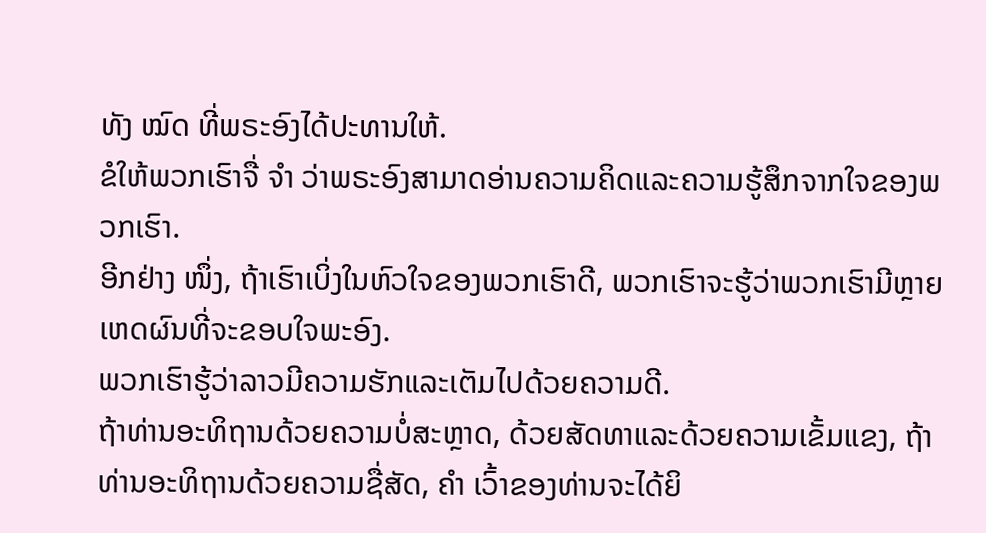ທັງ ໝົດ ທີ່ພຣະອົງໄດ້ປະທານໃຫ້.
ຂໍໃຫ້ພວກເຮົາຈື່ ຈຳ ວ່າພຣະອົງສາມາດອ່ານຄວາມຄິດແລະຄວາມຮູ້ສຶກຈາກໃຈຂອງພວກເຮົາ.
ອີກຢ່າງ ໜຶ່ງ, ຖ້າເຮົາເບິ່ງໃນຫົວໃຈຂອງພວກເຮົາດີ, ພວກເຮົາຈະຮູ້ວ່າພວກເຮົາມີຫຼາຍເຫດຜົນທີ່ຈະຂອບໃຈພະອົງ.
ພວກເຮົາຮູ້ວ່າລາວມີຄວາມຮັກແລະເຕັມໄປດ້ວຍຄວາມດີ.
ຖ້າທ່ານອະທິຖານດ້ວຍຄວາມບໍ່ສະຫຼາດ, ດ້ວຍສັດທາແລະດ້ວຍຄວາມເຂັ້ມແຂງ, ຖ້າທ່ານອະທິຖານດ້ວຍຄວາມຊື່ສັດ, ຄຳ ເວົ້າຂອງທ່ານຈະໄດ້ຍິ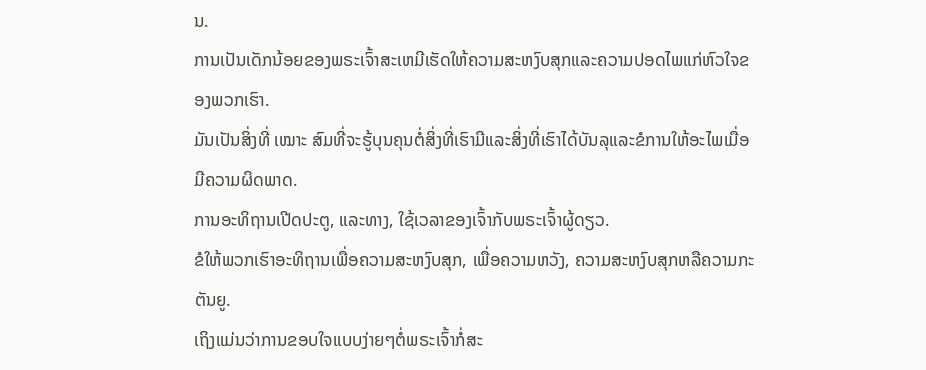ນ.
ການເປັນເດັກນ້ອຍຂອງພຣະເຈົ້າສະເຫມີເຮັດໃຫ້ຄວາມສະຫງົບສຸກແລະຄວາມປອດໄພແກ່ຫົວໃຈຂອງພວກເຮົາ.
ມັນເປັນສິ່ງທີ່ ເໝາະ ສົມທີ່ຈະຮູ້ບຸນຄຸນຕໍ່ສິ່ງທີ່ເຮົາມີແລະສິ່ງທີ່ເຮົາໄດ້ບັນລຸແລະຂໍການໃຫ້ອະໄພເມື່ອມີຄວາມຜິດພາດ.
ການອະທິຖານເປີດປະຕູ, ແລະທາງ, ໃຊ້ເວລາຂອງເຈົ້າກັບພຣະເຈົ້າຜູ້ດຽວ.
ຂໍໃຫ້ພວກເຮົາອະທິຖານເພື່ອຄວາມສະຫງົບສຸກ, ເພື່ອຄວາມຫວັງ, ຄວາມສະຫງົບສຸກຫລືຄວາມກະຕັນຍູ.
ເຖິງແມ່ນວ່າການຂອບໃຈແບບງ່າຍໆຕໍ່ພຣະເຈົ້າກໍ່ສະ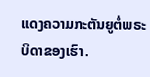ແດງຄວາມກະຕັນຍູຕໍ່ພຣະບິດາຂອງເຮົາ.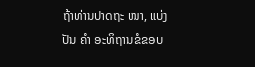ຖ້າທ່ານປາດຖະ ໜາ, ແບ່ງປັນ ຄຳ ອະທິຖານຂໍຂອບ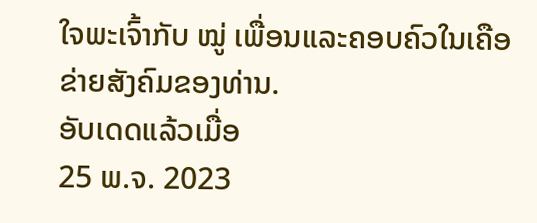ໃຈພະເຈົ້າກັບ ໝູ່ ເພື່ອນແລະຄອບຄົວໃນເຄືອຂ່າຍສັງຄົມຂອງທ່ານ.
ອັບເດດແລ້ວເມື່ອ
25 ພ.ຈ. 2023